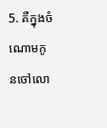5. គឺក្នុងចំណោមកូនចៅលោ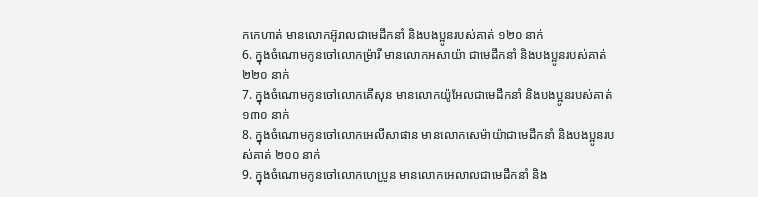កកេហាត់ មានលោកអ៊ូរាលជាមេដឹកនាំ និងបងប្អូនរបស់គាត់ ១២០ នាក់
6. ក្នុងចំណោមកូនចៅលោកម៉្រារី មានលោកអសាយ៉ា ជាមេដឹកនាំ និងបងប្អូនរបស់គាត់ ២២០ នាក់
7. ក្នុងចំណោមកូនចៅលោកគើសុន មានលោកយ៉ូអែលជាមេដឹកនាំ និងបងប្អូនរបស់គាត់ ១៣០ នាក់
8. ក្នុងចំណោមកូនចៅលោកអេលីសាផាន មានលោកសេម៉ាយ៉ាជាមេដឹកនាំ និងបងប្អូនរបស់គាត់ ២០០ នាក់
9. ក្នុងចំណោមកូនចៅលោកហេប្រូន មានលោកអេលាលជាមេដឹកនាំ និង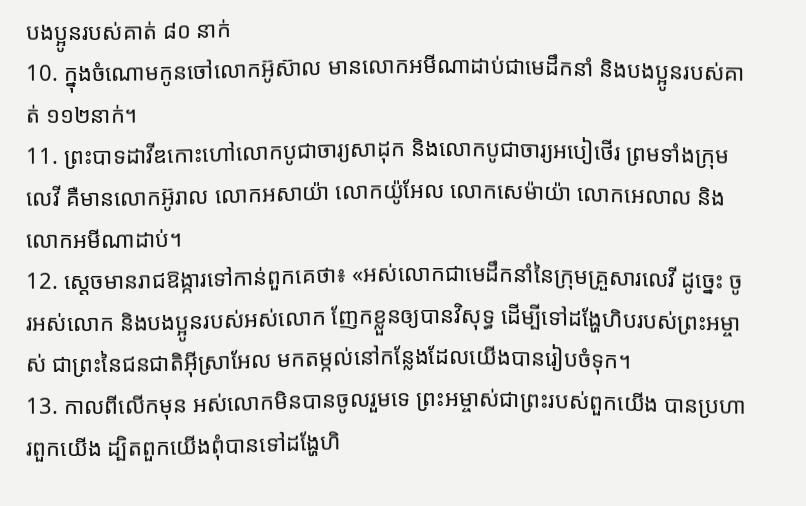បងប្អូនរបស់គាត់ ៨០ នាក់
10. ក្នុងចំណោមកូនចៅលោកអ៊ូស៊ាល មានលោកអមីណាដាប់ជាមេដឹកនាំ និងបងប្អូនរបស់គាត់ ១១២នាក់។
11. ព្រះបាទដាវីឌកោះហៅលោកបូជាចារ្យសាដុក និងលោកបូជាចារ្យអបៀថើរ ព្រមទាំងក្រុមលេវី គឺមានលោកអ៊ូរាល លោកអសាយ៉ា លោកយ៉ូអែល លោកសេម៉ាយ៉ា លោកអេលាល និងលោកអមីណាដាប់។
12. ស្ដេចមានរាជឱង្ការទៅកាន់ពួកគេថា៖ «អស់លោកជាមេដឹកនាំនៃក្រុមគ្រួសារលេវី ដូច្នេះ ចូរអស់លោក និងបងប្អូនរបស់អស់លោក ញែកខ្លួនឲ្យបានវិសុទ្ធ ដើម្បីទៅដង្ហែហិបរបស់ព្រះអម្ចាស់ ជាព្រះនៃជនជាតិអ៊ីស្រាអែល មកតម្កល់នៅកន្លែងដែលយើងបានរៀបចំទុក។
13. កាលពីលើកមុន អស់លោកមិនបានចូលរួមទេ ព្រះអម្ចាស់ជាព្រះរបស់ពួកយើង បានប្រហារពួកយើង ដ្បិតពួកយើងពុំបានទៅដង្ហែហិ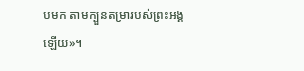បមក តាមក្បួនតម្រារបស់ព្រះអង្គឡើយ»។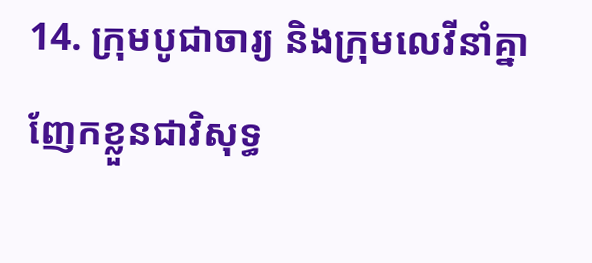14. ក្រុមបូជាចារ្យ និងក្រុមលេវីនាំគ្នាញែកខ្លួនជាវិសុទ្ធ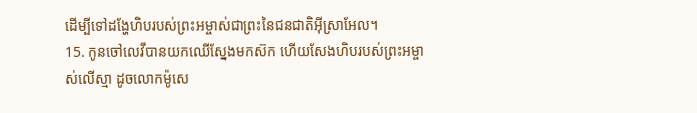ដើម្បីទៅដង្ហែហិបរបស់ព្រះអម្ចាស់ជាព្រះនៃជនជាតិអ៊ីស្រាអែល។
15. កូនចៅលេវីបានយកឈើស្នែងមកស៊ក ហើយសែងហិបរបស់ព្រះអម្ចាស់លើស្មា ដូចលោកម៉ូសេ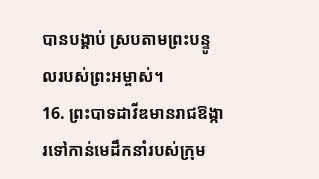បានបង្គាប់ ស្របតាមព្រះបន្ទូលរបស់ព្រះអម្ចាស់។
16. ព្រះបាទដាវីឌមានរាជឱង្ការទៅកាន់មេដឹកនាំរបស់ក្រុម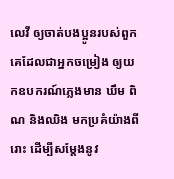លេវី ឲ្យចាត់បងប្អូនរបស់ពួកគេដែលជាអ្នកចម្រៀង ឲ្យយកឧបករណ៍ភ្លេងមាន ឃឹម ពិណ និងឈិង មកប្រគំយ៉ាងពីរោះ ដើម្បីសម្តែងនូវ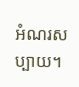អំណរសប្បាយ។